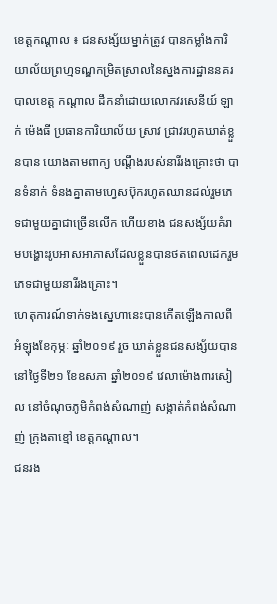ខេត្តកណ្តាល ៖ ជនសង្ស័យម្នាក់ត្រូវ បានកម្លាំងការិយាល័យព្រហ្មទណ្ឌកម្រិតស្រាលនៃស្នងការដ្ឋាននគរបាលខេត្ត កណ្តាល ដឹកនាំដោយលោកវរសេនីយ៍ ឡាក់ ម៉េងធី ប្រធានការិយាល័យ ស្រាវ ជ្រាវរហូតឃាត់ខ្លួនបាន យោងតាមពាក្យ បណ្តឹងរបស់នារីរងគ្រោះថា បានទំនាក់ ទំនងគ្នាតាមហ្វេសប៊ុករហូតឈានដល់រួមភេទជាមួយគ្នាជាច្រើនលើក ហើយខាង ជនសង្ស័យគំរាមបង្ហោះរូបអាសអាភាសដែលខ្លួនបានថតពេលដេករួមភេទជាមួយនារីរងគ្រោះ។
ហេតុការណ៍ទាក់ទងស្នេហានេះបានកើតឡើងកាលពីអំឡុងខែកុម្ភៈ ឆ្នាំ២០១៩ រួច ឃាត់ខ្លួនជនសង្ស័យបាននៅថ្ងៃទី២១ ខែឧសភា ឆ្នាំ២០១៩ វេលាម៉ោង៣រសៀល នៅចំណុចភូមិកំពង់សំណាញ់ សង្កាត់កំពង់សំណាញ់ ក្រុងតាខ្មៅ ខេត្តកណ្ដាល។
ជនរង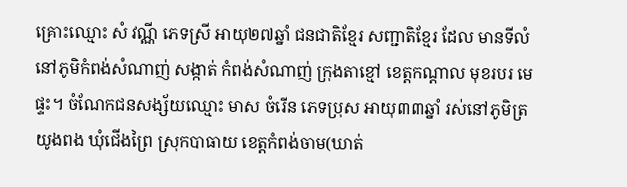គ្រោះឈ្មោះ សំ វណ្ណី ភេទស្រី អាយុ២៧ឆ្នាំ ជនជាតិខ្មែរ សញ្ជាតិខ្មែរ ដែល មានទីលំនៅភូមិកំពង់សំណាញ់ សង្កាត់ កំពង់សំណាញ់ ក្រុងតាខ្មៅ ខេត្តកណ្ដាល មុខរបរ មេផ្ទះ។ ចំណែកជនសង្ស័យឈ្មោះ មាស ចំរើន ភេទប្រុស អាយុ៣៣ឆ្នាំ រស់នៅភូមិត្រយូងពង ឃុំជើងព្រៃ ស្រុកបាធាយ ខេត្តកំពង់ចាម(ឃាត់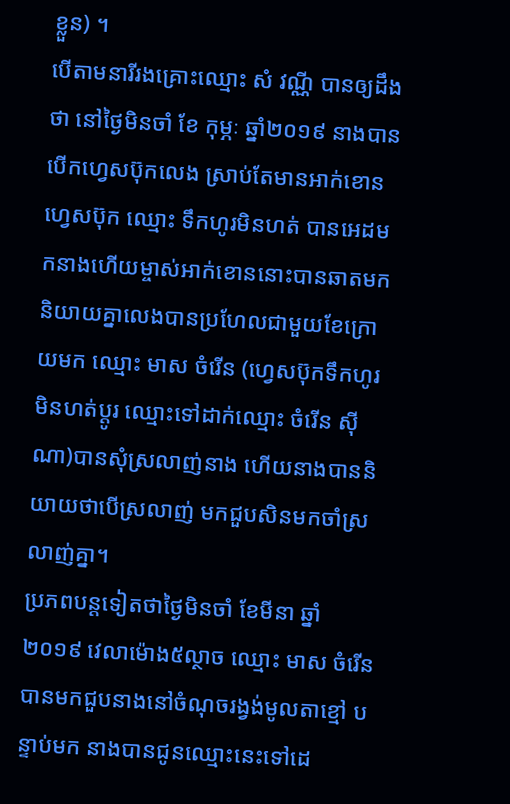ខ្លួន) ។
បើតាមនារីរងគ្រោះឈ្មោះ សំ វណ្ណី បានឲ្យដឹងថា នៅថ្ងៃមិនចាំ ខែ កុម្ភៈ ឆ្នាំ២០១៩ នាងបានបើកហ្វេសប៊ុកលេង ស្រាប់តែមានអាក់ខោនហ្វេសប៊ុក ឈ្មោះ ទឹកហូរមិនហត់ បានអេដមកនាងហើយម្ចាស់អាក់ខោននោះបានឆាតមកនិយាយគ្នាលេងបានប្រហែលជាមួយខែក្រោយមក ឈ្មោះ មាស ចំរើន (ហ្វេសប៊ុកទឹកហូរមិនហត់ប្តូរ ឈ្មោះទៅដាក់ឈ្មោះ ចំរើន ស៊ីណា)បានសុំស្រលាញ់នាង ហើយនាងបាននិយាយថាបើស្រលាញ់ មកជួបសិនមកចាំស្រលាញ់គ្នា។
ប្រភពបន្តទៀតថាថ្ងៃមិនចាំ ខែមីនា ឆ្នាំ ២០១៩ វេលាម៉ោង៥ល្ថាច ឈ្មោះ មាស ចំរើន បានមកជួបនាងនៅចំណុចរង្វង់មូលតាខ្មៅ បន្ទាប់មក នាងបានជូនឈ្មោះនេះទៅដេ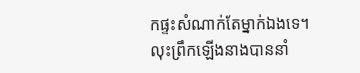កផ្ទះសំណាក់តែម្នាក់ឯងទេ។
លុះព្រឹកឡើងនាងបាននាំ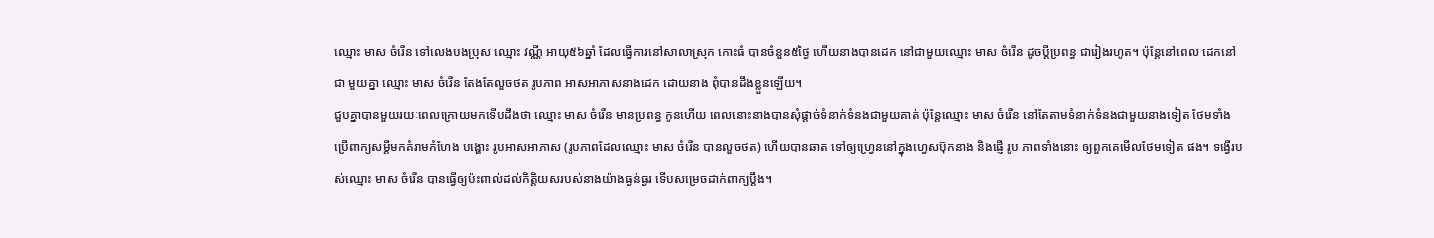ឈ្មោះ មាស ចំរើន ទៅលេងបងប្រុស ឈ្មោះ វណ្ណី អាយុ៥៦ឆ្នាំ ដែលធ្វើការនៅសាលាស្រុក កោះធំ បានចំនួន៥ថ្ងៃ ហើយនាងបានដេក នៅជាមួយឈ្មោះ មាស ចំរើន ដូចប្តីប្រពន្ធ ជារៀងរហូត។ ប៉ុន្តែនៅពេល ដេកនៅជា មួយគ្នា ឈ្មោះ មាស ចំរើន តែងតែលួចថត រូបភាព អាសអាភាសនាងដេក ដោយនាង ពុំបានដឹងខ្លួនឡើយ។
ជួបគ្នាបានមួយរយៈពេលក្រោយមកទើបដឹងថា ឈ្មោះ មាស ចំរើន មានប្រពន្ធ កូនហើយ ពេលនោះនាងបានសុំផ្តាច់ទំនាក់ទំនងជាមួយគាត់ ប៉ុន្តែឈ្មោះ មាស ចំរើន នៅតែតាមទំនាក់ទំនងជាមួយនាងទៀត ថែមទាំងប្រើពាក្យសម្តីមកគំរាមកំហែង បង្ហោះ រូបអាសអាភាស (រូបភាពដែលឈ្មោះ មាស ចំរើន បានលួចថត) ហើយបានឆាត ទៅឲ្យហ្វ្រេននៅក្នុងហ្វេសប៊ុកនាង និងផ្ញើ រូប ភាពទាំងនោះ ឲ្យពួកគេមើលថែមទៀត ផង។ ទង្វើរបស់ឈ្មោះ មាស ចំរើន បានធ្វើឲ្យប៉ះពាល់ដល់កិត្តិយសរបស់នាងយ៉ាងធ្ងន់ធ្ងរ ទើបសម្រេចដាក់ពាក្យប្តឹង។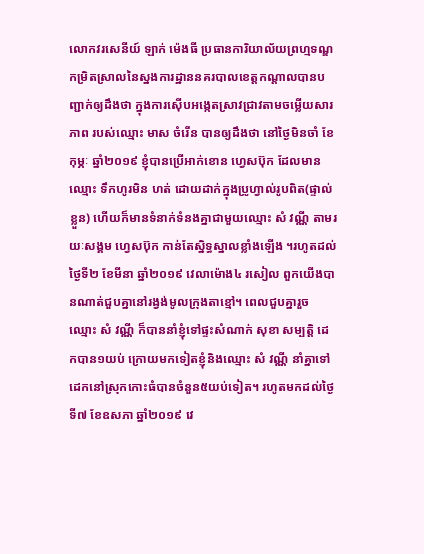លោកវរសេនីយ៍ ឡាក់ ម៉េងធី ប្រធានការិយាល័យព្រហ្មទណ្ឌកម្រិតស្រាលនៃស្នងការដ្ឋាននគរបាលខេត្តកណ្តាលបានបញ្ជាក់ឲ្យដឹងថា ក្នុងការស៊ើបអង្កេតស្រាវជ្រាវតាមចម្លើយសារភាព របស់ឈ្មោះ មាស ចំរើន បានឲ្យដឹងថា នៅថ្ងៃមិនចាំ ខែកុម្ភៈ ឆ្នាំ២០១៩ ខ្ញុំបានប្រើអាក់ខោន ហ្វេសប៊ុក ដែលមានឈ្មោះ ទឹកហូរមិន ហត់ ដោយដាក់ក្នុងប្រូហ្វាល់រូបពិត(ផ្ទាល់ខ្លួន) ហើយក៏មានទំនាក់ទំនងគ្នាជាមួយឈ្មោះ សំ វណ្ណី តាមរយៈសង្គម ហ្វេសប៊ុក កាន់តែស្និទ្ធស្នាលខ្លាំងឡើង ។រហូតដល់ ថ្ងៃទី២ ខែមីនា ឆ្នាំ២០១៩ វេលាម៉ោង៤ រសៀល ពួកយើងបានណាត់ជួបគ្នានៅរង្វង់មូលក្រុងតាខ្មៅ។ ពេលជួបគ្នារួចឈ្មោះ សំ វណ្ណី ក៏បាននាំខ្ញុំទៅផ្ទះសំណាក់ សុខា សម្បត្តិ ដេកបាន១យប់ ក្រោយមកទៀតខ្ញុំនិងឈ្មោះ សំ វណ្ណី នាំគ្នាទៅដេកនៅស្រុកកោះធំបានចំនួន៥យប់ទៀត។ រហូតមកដល់ថ្ងៃទី៧ ខែឧសភា ឆ្នាំ២០១៩ វេ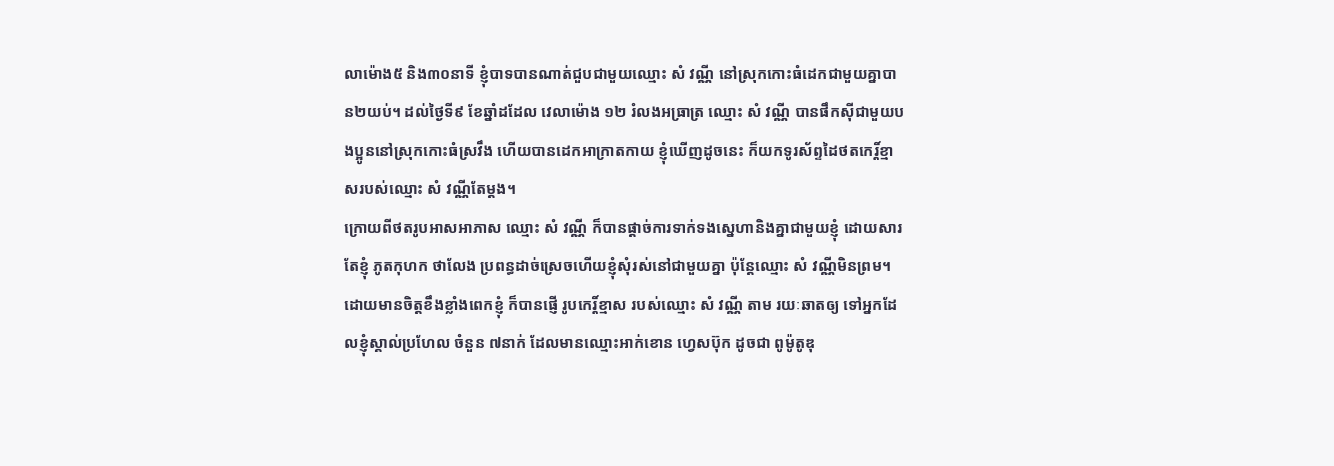លាម៉ោង៥ និង៣០នាទី ខ្ញុំបាទបានណាត់ជួបជាមួយឈ្មោះ សំ វណ្ណី នៅស្រុកកោះធំដេកជាមួយគ្នាបាន២យប់។ ដល់ថ្ងៃទី៩ ខែឆ្នាំដដែល វេលាម៉ោង ១២ រំលងអធ្រាត្រ ឈ្មោះ សំ វណ្ណី បានផឹកស៊ីជាមួយបងប្អូននៅស្រុកកោះធំស្រវឹង ហើយបានដេកអាក្រាតកាយ ខ្ញុំឃើញដូចនេះ ក៏យកទូរស័ព្ទដៃថតកេរ្ដិ៍ខ្មាសរបស់ឈ្មោះ សំ វណ្ណីតែម្ដង។
ក្រោយពីថតរូបអាសអាភាស ឈ្មោះ សំ វណ្ណី ក៏បានផ្ដាច់ការទាក់ទងស្នេហានិងគ្នាជាមួយខ្ញុំ ដោយសារតែខ្ញុំ ភូតកុហក ថាលែង ប្រពន្ធដាច់ស្រេចហើយខ្ញុំសុំរស់នៅជាមួយគ្នា ប៉ុន្ដែឈ្មោះ សំ វណ្ណីមិនព្រម។
ដោយមានចិត្ដខឹងខ្លាំងពេកខ្ញុំ ក៏បានផ្ញើ រូបកេរ្ដិ៍ខ្មាស របស់ឈ្មោះ សំ វណ្ណី តាម រយៈឆាតឲ្យ ទៅអ្នកដែលខ្ញុំស្គាល់ប្រហែល ចំនួន ៧នាក់ ដែលមានឈ្មោះអាក់ខោន ហ្វេសប៊ុក ដូចជា ពូម៉ូតូឌុ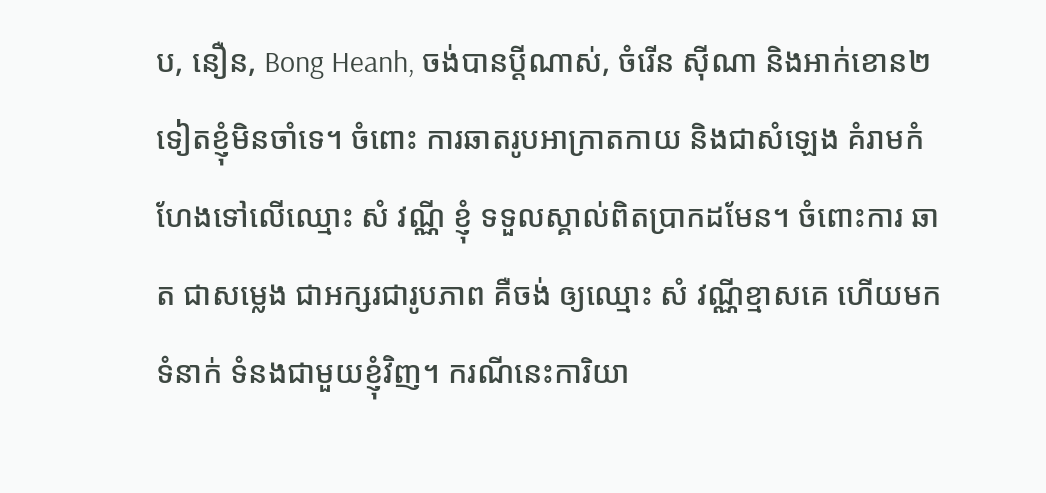ប, នឿន, Bong Heanh, ចង់បានប្ដីណាស់, ចំរើន ស៊ីណា និងអាក់ខោន២ទៀតខ្ញុំមិនចាំទេ។ ចំពោះ ការឆាតរូបអាក្រាតកាយ និងជាសំឡេង គំរាមកំហែងទៅលើឈ្មោះ សំ វណ្ណី ខ្ញុំ ទទួលស្គាល់ពិតប្រាកដមែន។ ចំពោះការ ឆាត ជាសម្លេង ជាអក្សរជារូបភាព គឺចង់ ឲ្យឈ្មោះ សំ វណ្ណីខ្មាសគេ ហើយមកទំនាក់ ទំនងជាមួយខ្ញុំវិញ។ ករណីនេះការិយា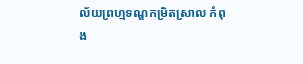ល័យព្រហ្មទណ្ឌកម្រិតស្រាល កំពុង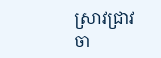ស្រាវជ្រាវចា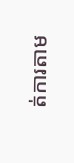ត់ការតាម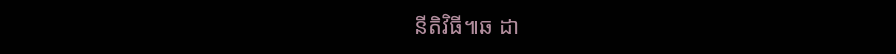នីតិវិធី៕ឆ ដា